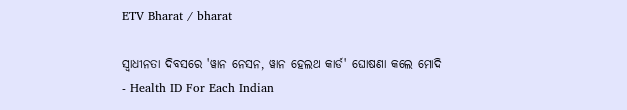ETV Bharat / bharat

ସ୍ବାଧୀନତା ଦିବସରେ 'ୱାନ ନେସନ, ୱାନ ହେଲଥ କାର୍ଡ' ଘୋଷଣା କଲେ ମୋଦି - Health ID For Each Indian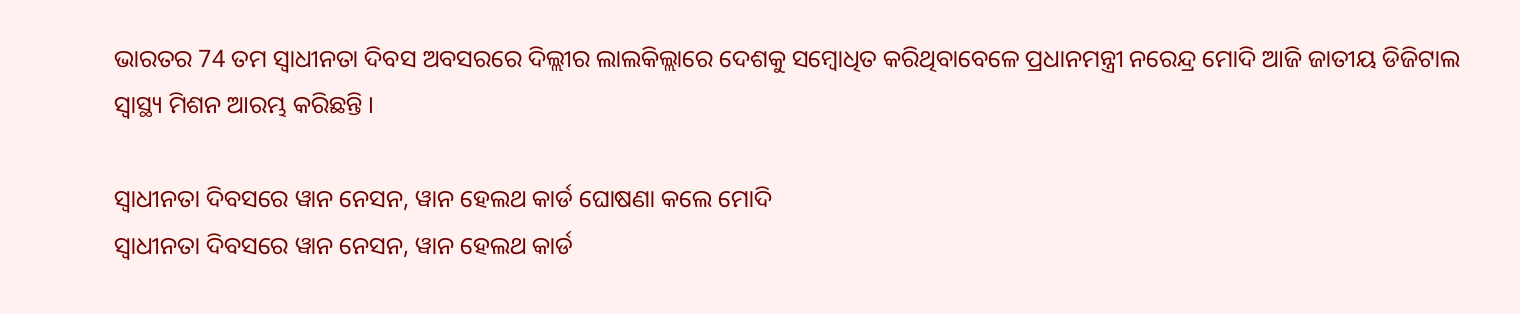ଭାରତର 74 ତମ ସ୍ୱାଧୀନତା ଦିବସ ଅବସରରେ ଦିଲ୍ଲୀର ଲାଲକିଲ୍ଲାରେ ଦେଶକୁ ସମ୍ବୋଧିତ କରିଥିବାବେଳେ ପ୍ରଧାନମନ୍ତ୍ରୀ ନରେନ୍ଦ୍ର ମୋଦି ଆଜି ଜାତୀୟ ଡିଜିଟାଲ ସ୍ୱାସ୍ଥ୍ୟ ମିଶନ ଆରମ୍ଭ କରିଛନ୍ତି ।

ସ୍ବାଧୀନତା ଦିବସରେ ୱାନ ନେସନ, ୱାନ ହେଲଥ କାର୍ଡ ଘୋଷଣା କଲେ ମୋଦି
ସ୍ବାଧୀନତା ଦିବସରେ ୱାନ ନେସନ, ୱାନ ହେଲଥ କାର୍ଡ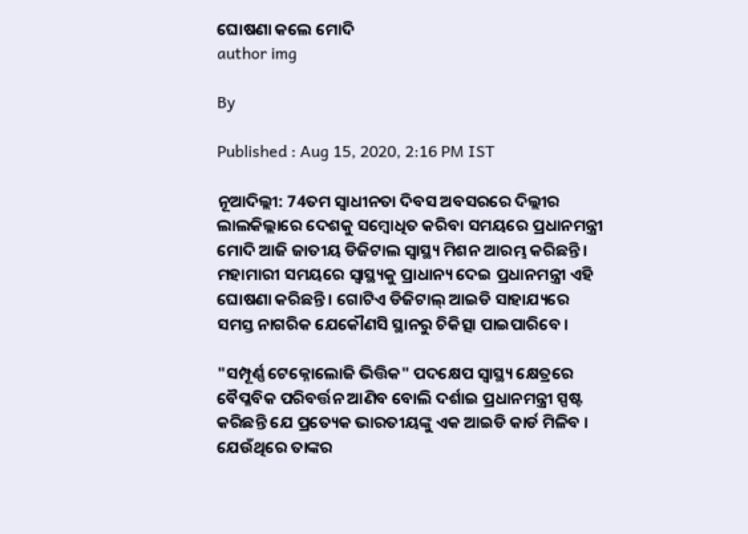ଘୋଷଣା କଲେ ମୋଦି
author img

By

Published : Aug 15, 2020, 2:16 PM IST

ନୂଆଦିଲ୍ଲୀ: 74ତମ ସ୍ୱାଧୀନତା ଦିବସ ଅବସରରେ ଦିଲ୍ଲୀର ଲାଲକିଲ୍ଲାରେ ଦେଶକୁ ସମ୍ବୋଧିତ କରିବା ସମୟରେ ପ୍ରଧାନମନ୍ତ୍ରୀ ମୋଦି ଆଜି ଜାତୀୟ ଡିଜିଟାଲ ସ୍ୱାସ୍ଥ୍ୟ ମିଶନ ଆରମ୍ଭ କରିଛନ୍ତି । ମହାମାରୀ ସମୟରେ ସ୍ୱାସ୍ଥ୍ୟକୁ ପ୍ରାଧାନ୍ୟ ଦେଇ ପ୍ରଧାନମନ୍ତ୍ରୀ ଏହି ଘୋଷଣା କରିଛନ୍ତି । ଗୋଟିଏ ଡିଜିଟାଲ୍ ଆଇଡି ସାହାଯ୍ୟରେ ସମସ୍ତ ନାଗରିକ ଯେକୌଣସି ସ୍ଥାନରୁ ଚିକିତ୍ସା ପାଇପାରିବେ ।

"ସମ୍ପୂର୍ଣ୍ଣ ଟେକ୍ନୋଲୋଜି ଭିତ୍ତିକ" ପଦକ୍ଷେପ ସ୍ୱାସ୍ଥ୍ୟ କ୍ଷେତ୍ରରେ ବୈପ୍ଳବିକ ପରିବର୍ତ୍ତନ ଆଣିବ ବୋଲି ଦର୍ଶାଇ ପ୍ରଧାନମନ୍ତ୍ରୀ ସ୍ପଷ୍ଟ କରିଛନ୍ତି ଯେ ପ୍ରତ୍ୟେକ ଭାରତୀୟଙ୍କୁ ଏକ ଆଇଡି କାର୍ଡ ମିଳିବ । ଯେଉଁଥିରେ ତାଙ୍କର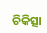ଚିକିତ୍ସା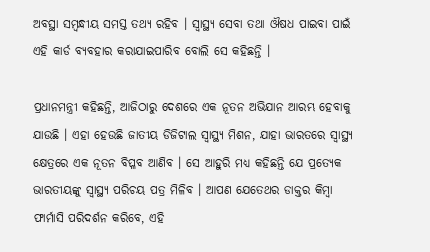ଅବସ୍ଥା ସମ୍ବନ୍ଧୀୟ ସମସ୍ତ ତଥ୍ୟ ରହିବ । ସ୍ୱାସ୍ଥ୍ୟ ସେବା ତଥା ଔଷଧ ପାଇବା ପାଇଁ ଏହି କାର୍ଡ ବ୍ୟବହାର କରାଯାଇପାରିବ ବୋଲି ସେ କହିଛନ୍ତି ।

ପ୍ରଧାନମନ୍ତ୍ରୀ କହିଛନ୍ତି, ଆଜିଠାରୁ ଦେଶରେ ଏକ ନୂତନ ଅଭିଯାନ ଆରମ୍ଭ ହେବାକୁ ଯାଉଛି । ଏହା ହେଉଛି ଜାତୀୟ ଡିଜିଟାଲ ସ୍ୱାସ୍ଥ୍ୟ ମିଶନ, ଯାହା ଭାରତରେ ସ୍ୱାସ୍ଥ୍ୟ କ୍ଷେତ୍ରରେ ଏକ ନୂତନ ବିପ୍ଳବ ଆଣିବ । ସେ ଆହୁରି ମଧ୍ୟ କହିଛନ୍ତି ଯେ ପ୍ରତ୍ୟେକ ଭାରତୀୟଙ୍କୁ ସ୍ୱାସ୍ଥ୍ୟ ପରିଚୟ ପତ୍ର ମିଳିବ । ଆପଣ ଯେତେଥର ଡାକ୍ତର କିମ୍ବା ଫାର୍ମାସି ପରିଦର୍ଶନ କରିବେ, ଏହି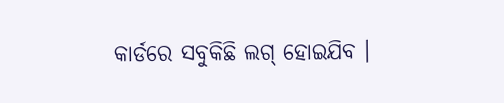କାର୍ଡରେ ସବୁକିଛି ଲଗ୍ ହୋଇଯିବ ।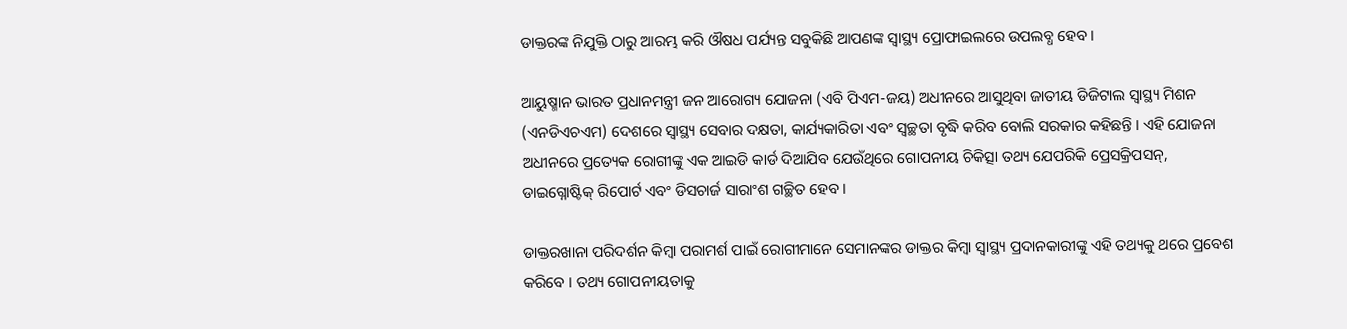ଡାକ୍ତରଙ୍କ ନିଯୁକ୍ତି ଠାରୁ ଆରମ୍ଭ କରି ଔଷଧ ପର୍ଯ୍ୟନ୍ତ ସବୁକିଛି ଆପଣଙ୍କ ସ୍ୱାସ୍ଥ୍ୟ ପ୍ରୋଫାଇଲରେ ଉପଲବ୍ଧ ହେବ ।

ଆୟୁଷ୍ମାନ ଭାରତ ପ୍ରଧାନମନ୍ତ୍ରୀ ଜନ ଆରୋଗ୍ୟ ଯୋଜନା (ଏବି ପିଏମ-ଜୟ) ଅଧୀନରେ ଆସୁଥିବା ଜାତୀୟ ଡିଜିଟାଲ ସ୍ୱାସ୍ଥ୍ୟ ମିଶନ (ଏନଡିଏଚଏମ) ଦେଶରେ ସ୍ୱାସ୍ଥ୍ୟ ସେବାର ଦକ୍ଷତା, କାର୍ଯ୍ୟକାରିତା ଏବଂ ସ୍ୱଚ୍ଛତା ବୃଦ୍ଧି କରିବ ବୋଲି ସରକାର କହିଛନ୍ତି । ଏହି ଯୋଜନା ଅଧୀନରେ ପ୍ରତ୍ୟେକ ରୋଗୀଙ୍କୁ ଏକ ଆଇଡି କାର୍ଡ ଦିଆଯିବ ଯେଉଁଥିରେ ଗୋପନୀୟ ଚିକିତ୍ସା ତଥ୍ୟ ଯେପରିକି ପ୍ରେସକ୍ରିପସନ୍, ଡାଇଗ୍ନୋଷ୍ଟିକ୍ ରିପୋର୍ଟ ଏବଂ ଡିସଚାର୍ଜ ସାରାଂଶ ଗଚ୍ଛିତ ହେବ ।

ଡାକ୍ତରଖାନା ପରିଦର୍ଶନ କିମ୍ବା ପରାମର୍ଶ ପାଇଁ ରୋଗୀମାନେ ସେମାନଙ୍କର ଡାକ୍ତର କିମ୍ବା ସ୍ୱାସ୍ଥ୍ୟ ପ୍ରଦାନକାରୀଙ୍କୁ ଏହି ତଥ୍ୟକୁ ଥରେ ପ୍ରବେଶ କରିବେ । ତଥ୍ୟ ଗୋପନୀୟତାକୁ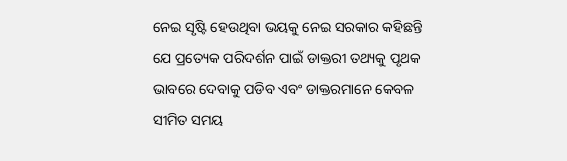ନେଇ ସୃଷ୍ଟି ହେଉଥିବା ଭୟକୁ ନେଇ ସରକାର କହିଛନ୍ତି ଯେ ପ୍ରତ୍ୟେକ ପରିଦର୍ଶନ ପାଇଁ ଡାକ୍ତରୀ ତଥ୍ୟକୁ ପୃଥକ ଭାବରେ ଦେବାକୁ ପଡିବ ଏବଂ ଡାକ୍ତରମାନେ କେବଳ ସୀମିତ ସମୟ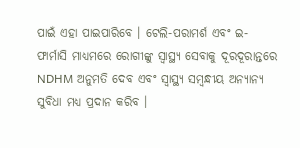ପାଇଁ ଏହା ପାଇପାରିବେ । ଟେଲି-ପରାମର୍ଶ ଏବଂ ଇ-ଫାର୍ମାସି ମାଧ୍ୟମରେ ରୋଗୀଙ୍କୁ ସ୍ୱାସ୍ଥ୍ୟ ସେବାକୁ ଦୂରଦୂରାନ୍ତରେ NDHM ଅନୁମତି ଦେବ ଏବଂ ସ୍ୱାସ୍ଥ୍ୟ ସମ୍ବନ୍ଧୀୟ ଅନ୍ୟାନ୍ୟ ସୁବିଧା ମଧ୍ୟ ପ୍ରଦାନ କରିବ ।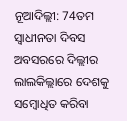ନୂଆଦିଲ୍ଲୀ: 74ତମ ସ୍ୱାଧୀନତା ଦିବସ ଅବସରରେ ଦିଲ୍ଲୀର ଲାଲକିଲ୍ଲାରେ ଦେଶକୁ ସମ୍ବୋଧିତ କରିବା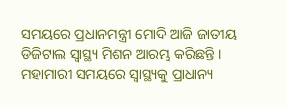ସମୟରେ ପ୍ରଧାନମନ୍ତ୍ରୀ ମୋଦି ଆଜି ଜାତୀୟ ଡିଜିଟାଲ ସ୍ୱାସ୍ଥ୍ୟ ମିଶନ ଆରମ୍ଭ କରିଛନ୍ତି । ମହାମାରୀ ସମୟରେ ସ୍ୱାସ୍ଥ୍ୟକୁ ପ୍ରାଧାନ୍ୟ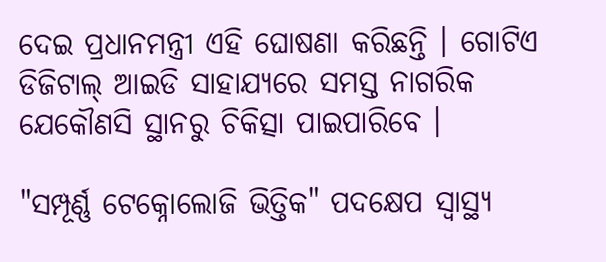ଦେଇ ପ୍ରଧାନମନ୍ତ୍ରୀ ଏହି ଘୋଷଣା କରିଛନ୍ତି । ଗୋଟିଏ ଡିଜିଟାଲ୍ ଆଇଡି ସାହାଯ୍ୟରେ ସମସ୍ତ ନାଗରିକ ଯେକୌଣସି ସ୍ଥାନରୁ ଚିକିତ୍ସା ପାଇପାରିବେ ।

"ସମ୍ପୂର୍ଣ୍ଣ ଟେକ୍ନୋଲୋଜି ଭିତ୍ତିକ" ପଦକ୍ଷେପ ସ୍ୱାସ୍ଥ୍ୟ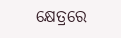କ୍ଷେତ୍ରରେ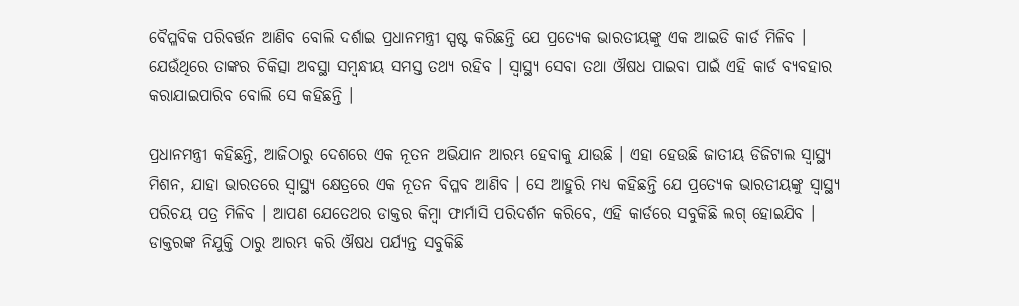ବୈପ୍ଳବିକ ପରିବର୍ତ୍ତନ ଆଣିବ ବୋଲି ଦର୍ଶାଇ ପ୍ରଧାନମନ୍ତ୍ରୀ ସ୍ପଷ୍ଟ କରିଛନ୍ତି ଯେ ପ୍ରତ୍ୟେକ ଭାରତୀୟଙ୍କୁ ଏକ ଆଇଡି କାର୍ଡ ମିଳିବ । ଯେଉଁଥିରେ ତାଙ୍କର ଚିକିତ୍ସା ଅବସ୍ଥା ସମ୍ବନ୍ଧୀୟ ସମସ୍ତ ତଥ୍ୟ ରହିବ । ସ୍ୱାସ୍ଥ୍ୟ ସେବା ତଥା ଔଷଧ ପାଇବା ପାଇଁ ଏହି କାର୍ଡ ବ୍ୟବହାର କରାଯାଇପାରିବ ବୋଲି ସେ କହିଛନ୍ତି ।

ପ୍ରଧାନମନ୍ତ୍ରୀ କହିଛନ୍ତି, ଆଜିଠାରୁ ଦେଶରେ ଏକ ନୂତନ ଅଭିଯାନ ଆରମ୍ଭ ହେବାକୁ ଯାଉଛି । ଏହା ହେଉଛି ଜାତୀୟ ଡିଜିଟାଲ ସ୍ୱାସ୍ଥ୍ୟ ମିଶନ, ଯାହା ଭାରତରେ ସ୍ୱାସ୍ଥ୍ୟ କ୍ଷେତ୍ରରେ ଏକ ନୂତନ ବିପ୍ଳବ ଆଣିବ । ସେ ଆହୁରି ମଧ୍ୟ କହିଛନ୍ତି ଯେ ପ୍ରତ୍ୟେକ ଭାରତୀୟଙ୍କୁ ସ୍ୱାସ୍ଥ୍ୟ ପରିଚୟ ପତ୍ର ମିଳିବ । ଆପଣ ଯେତେଥର ଡାକ୍ତର କିମ୍ବା ଫାର୍ମାସି ପରିଦର୍ଶନ କରିବେ, ଏହି କାର୍ଡରେ ସବୁକିଛି ଲଗ୍ ହୋଇଯିବ । ଡାକ୍ତରଙ୍କ ନିଯୁକ୍ତି ଠାରୁ ଆରମ୍ଭ କରି ଔଷଧ ପର୍ଯ୍ୟନ୍ତ ସବୁକିଛି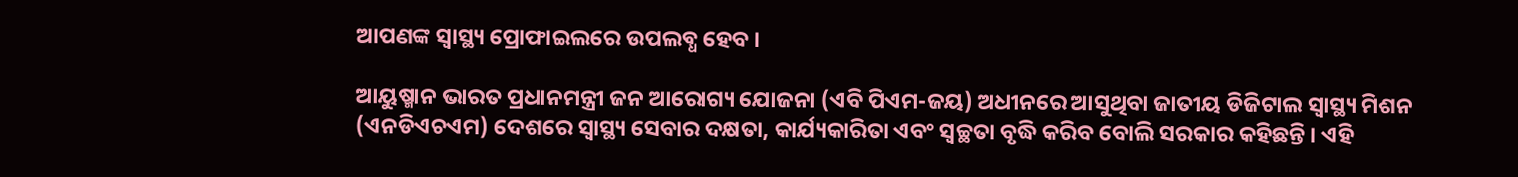ଆପଣଙ୍କ ସ୍ୱାସ୍ଥ୍ୟ ପ୍ରୋଫାଇଲରେ ଉପଲବ୍ଧ ହେବ ।

ଆୟୁଷ୍ମାନ ଭାରତ ପ୍ରଧାନମନ୍ତ୍ରୀ ଜନ ଆରୋଗ୍ୟ ଯୋଜନା (ଏବି ପିଏମ-ଜୟ) ଅଧୀନରେ ଆସୁଥିବା ଜାତୀୟ ଡିଜିଟାଲ ସ୍ୱାସ୍ଥ୍ୟ ମିଶନ (ଏନଡିଏଚଏମ) ଦେଶରେ ସ୍ୱାସ୍ଥ୍ୟ ସେବାର ଦକ୍ଷତା, କାର୍ଯ୍ୟକାରିତା ଏବଂ ସ୍ୱଚ୍ଛତା ବୃଦ୍ଧି କରିବ ବୋଲି ସରକାର କହିଛନ୍ତି । ଏହି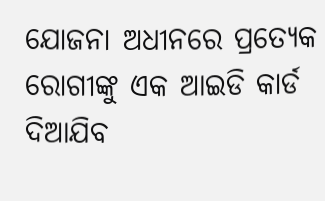ଯୋଜନା ଅଧୀନରେ ପ୍ରତ୍ୟେକ ରୋଗୀଙ୍କୁ ଏକ ଆଇଡି କାର୍ଡ ଦିଆଯିବ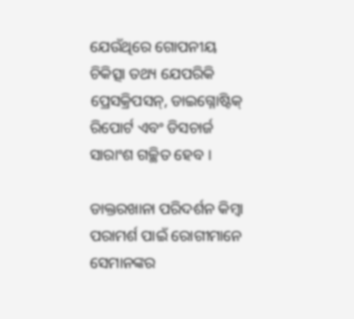ଯେଉଁଥିରେ ଗୋପନୀୟ ଚିକିତ୍ସା ତଥ୍ୟ ଯେପରିକି ପ୍ରେସକ୍ରିପସନ୍, ଡାଇଗ୍ନୋଷ୍ଟିକ୍ ରିପୋର୍ଟ ଏବଂ ଡିସଚାର୍ଜ ସାରାଂଶ ଗଚ୍ଛିତ ହେବ ।

ଡାକ୍ତରଖାନା ପରିଦର୍ଶନ କିମ୍ବା ପରାମର୍ଶ ପାଇଁ ରୋଗୀମାନେ ସେମାନଙ୍କର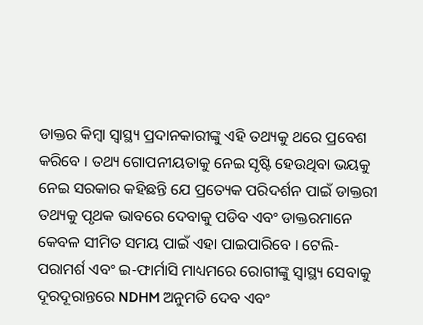ଡାକ୍ତର କିମ୍ବା ସ୍ୱାସ୍ଥ୍ୟ ପ୍ରଦାନକାରୀଙ୍କୁ ଏହି ତଥ୍ୟକୁ ଥରେ ପ୍ରବେଶ କରିବେ । ତଥ୍ୟ ଗୋପନୀୟତାକୁ ନେଇ ସୃଷ୍ଟି ହେଉଥିବା ଭୟକୁ ନେଇ ସରକାର କହିଛନ୍ତି ଯେ ପ୍ରତ୍ୟେକ ପରିଦର୍ଶନ ପାଇଁ ଡାକ୍ତରୀ ତଥ୍ୟକୁ ପୃଥକ ଭାବରେ ଦେବାକୁ ପଡିବ ଏବଂ ଡାକ୍ତରମାନେ କେବଳ ସୀମିତ ସମୟ ପାଇଁ ଏହା ପାଇପାରିବେ । ଟେଲି-ପରାମର୍ଶ ଏବଂ ଇ-ଫାର୍ମାସି ମାଧ୍ୟମରେ ରୋଗୀଙ୍କୁ ସ୍ୱାସ୍ଥ୍ୟ ସେବାକୁ ଦୂରଦୂରାନ୍ତରେ NDHM ଅନୁମତି ଦେବ ଏବଂ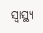ସ୍ୱାସ୍ଥ୍ୟ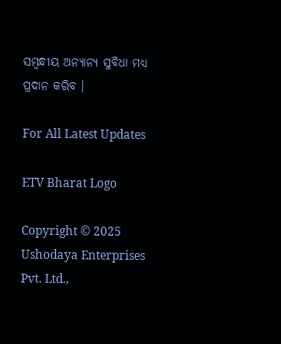ସମ୍ବନ୍ଧୀୟ ଅନ୍ୟାନ୍ୟ ସୁବିଧା ମଧ୍ୟ ପ୍ରଦାନ କରିବ ।

For All Latest Updates

ETV Bharat Logo

Copyright © 2025 Ushodaya Enterprises Pvt. Ltd.,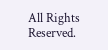All Rights Reserved.